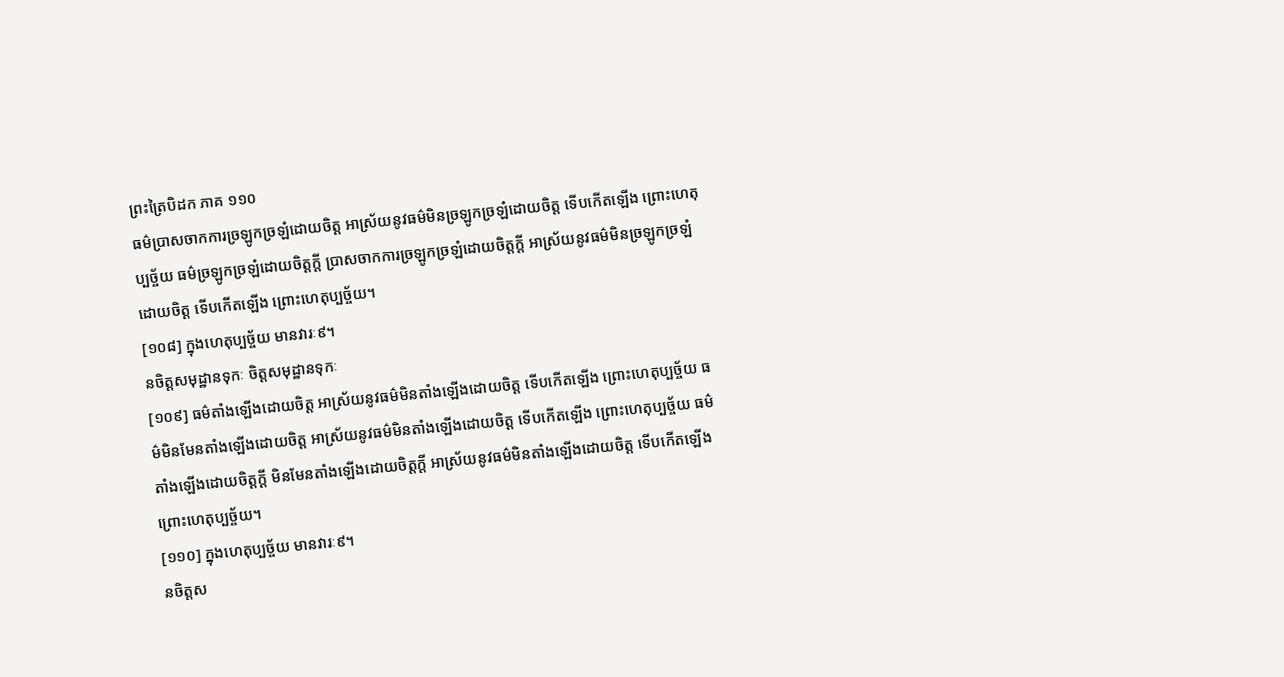ព្រះត្រៃបិដក ភាគ ១១០
ធម៌ប្រាសចាកការច្រឡូកច្រឡំដោយចិត្ត អាស្រ័យនូវធម៌មិនច្រឡូកច្រឡំដោយចិត្ត ទើបកើតឡើង ព្រោះហេតុប្បច្ច័យ ធម៌ច្រឡូកច្រឡំដោយចិត្តក្តី ប្រាសចាកការច្រឡូកច្រឡំដោយចិត្តក្តី អាស្រ័យនូវធម៌មិនច្រឡូកច្រឡំដោយចិត្ត ទើបកើតឡើង ព្រោះហេតុប្បច្ច័យ។
[១០៨] ក្នុងហេតុប្បច្ច័យ មានវារៈ៩។
នចិត្តសមុដ្ឋានទុកៈ ចិត្តសមុដ្ឋានទុកៈ
[១០៩] ធម៌តាំងឡើងដោយចិត្ត អាស្រ័យនូវធម៌មិនតាំងឡើងដោយចិត្ត ទើបកើតឡើង ព្រោះហេតុប្បច្ច័យ ធម៌មិនមែនតាំងឡើងដោយចិត្ត អាស្រ័យនូវធម៌មិនតាំងឡើងដោយចិត្ត ទើបកើតឡើង ព្រោះហេតុប្បច្ច័យ ធម៌តាំងឡើងដោយចិត្តក្តី មិនមែនតាំងឡើងដោយចិត្តក្តី អាស្រ័យនូវធម៌មិនតាំងឡើងដោយចិត្ត ទើបកើតឡើង ព្រោះហេតុប្បច្ច័យ។
[១១០] ក្នុងហេតុប្បច្ច័យ មានវារៈ៩។
នចិត្តស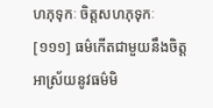ហភុទុកៈ ចិត្តសហភុទុកៈ
[១១១] ធម៌កើតជាមួយនឹងចិត្ត អាស្រ័យនូវធម៌មិ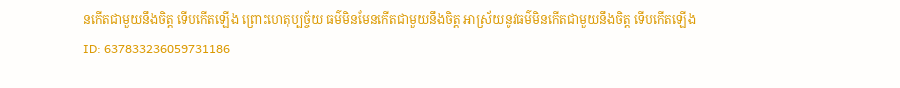នកើតជាមួយនឹងចិត្ត ទើបកើតឡើង ព្រោះហេតុប្បច្ច័យ ធម៌មិនមែនកើតជាមួយនឹងចិត្ត អាស្រ័យនូវធម៌មិនកើតជាមួយនឹងចិត្ត ទើបកើតឡើង
ID: 637833236059731186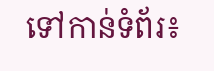ទៅកាន់ទំព័រ៖